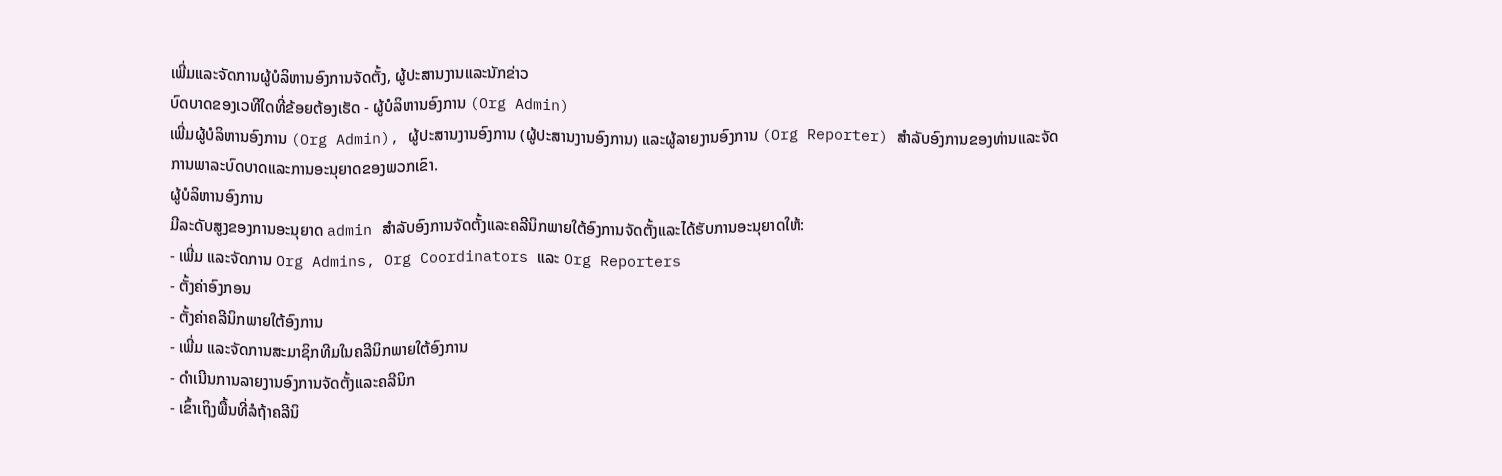ເພີ່ມແລະຈັດການຜູ້ບໍລິຫານອົງການຈັດຕັ້ງ, ຜູ້ປະສານງານແລະນັກຂ່າວ
ບົດບາດຂອງເວທີໃດທີ່ຂ້ອຍຕ້ອງເຮັດ - ຜູ້ບໍລິຫານອົງການ (Org Admin)
ເພີ່ມຜູ້ບໍລິຫານອົງການ (Org Admin), ຜູ້ປະສານງານອົງການ (ຜູ້ປະສານງານອົງການ) ແລະຜູ້ລາຍງານອົງການ (Org Reporter) ສໍາລັບອົງການຂອງທ່ານແລະຈັດການພາລະບົດບາດແລະການອະນຸຍາດຂອງພວກເຂົາ.
ຜູ້ບໍລິຫານອົງການ
ມີລະດັບສູງຂອງການອະນຸຍາດ admin ສໍາລັບອົງການຈັດຕັ້ງແລະຄລີນິກພາຍໃຕ້ອົງການຈັດຕັ້ງແລະໄດ້ຮັບການອະນຸຍາດໃຫ້:
- ເພີ່ມ ແລະຈັດການ Org Admins, Org Coordinators ແລະ Org Reporters
- ຕັ້ງຄ່າອົງກອນ
- ຕັ້ງຄ່າຄລີນິກພາຍໃຕ້ອົງການ
- ເພີ່ມ ແລະຈັດການສະມາຊິກທີມໃນຄລີນິກພາຍໃຕ້ອົງການ
- ດໍາເນີນການລາຍງານອົງການຈັດຕັ້ງແລະຄລີນິກ
- ເຂົ້າເຖິງພື້ນທີ່ລໍຖ້າຄລີນິ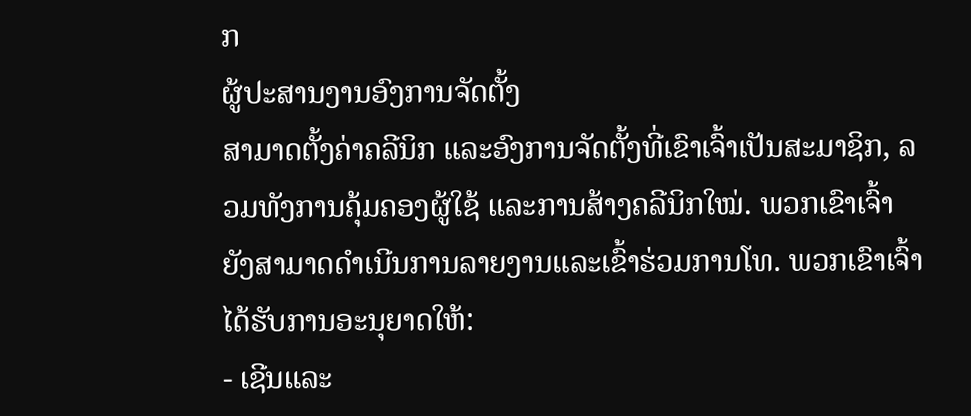ກ
ຜູ້ປະສານງານອົງການຈັດຕັ້ງ
ສາມາດຕັ້ງຄ່າຄລີນິກ ແລະອົງການຈັດຕັ້ງທີ່ເຂົາເຈົ້າເປັນສະມາຊິກ, ລວມທັງການຄຸ້ມຄອງຜູ້ໃຊ້ ແລະການສ້າງຄລີນິກໃໝ່. ພວກເຂົາເຈົ້າຍັງສາມາດດໍາເນີນການລາຍງານແລະເຂົ້າຮ່ວມການໂທ. ພວກເຂົາເຈົ້າໄດ້ຮັບການອະນຸຍາດໃຫ້:
- ເຊີນແລະ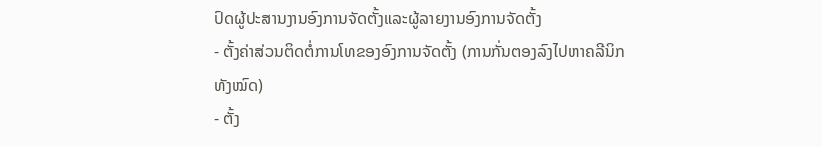ປົດຜູ້ປະສານງານອົງການຈັດຕັ້ງແລະຜູ້ລາຍງານອົງການຈັດຕັ້ງ
- ຕັ້ງຄ່າສ່ວນຕິດຕໍ່ການໂທຂອງອົງການຈັດຕັ້ງ (ການກັ່ນຕອງລົງໄປຫາຄລີນິກທັງໝົດ)
- ຕັ້ງ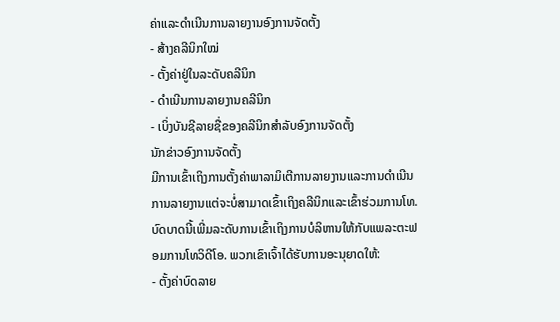ຄ່າແລະດໍາເນີນການລາຍງານອົງການຈັດຕັ້ງ
- ສ້າງຄລີນິກໃໝ່
- ຕັ້ງຄ່າຢູ່ໃນລະດັບຄລີນິກ
- ດໍາເນີນການລາຍງານຄລີນິກ
- ເບິ່ງບັນຊີລາຍຊື່ຂອງຄລີນິກສໍາລັບອົງການຈັດຕັ້ງ
ນັກຂ່າວອົງການຈັດຕັ້ງ
ມີການເຂົ້າເຖິງການຕັ້ງຄ່າພາລາມິເຕີການລາຍງານແລະການດໍາເນີນການລາຍງານແຕ່ຈະບໍ່ສາມາດເຂົ້າເຖິງຄລີນິກແລະເຂົ້າຮ່ວມການໂທ. ບົດບາດນີ້ເພີ່ມລະດັບການເຂົ້າເຖິງການບໍລິຫານໃຫ້ກັບແພລະຕະຟອມການໂທວິດີໂອ. ພວກເຂົາເຈົ້າໄດ້ຮັບການອະນຸຍາດໃຫ້:
- ຕັ້ງຄ່າບົດລາຍ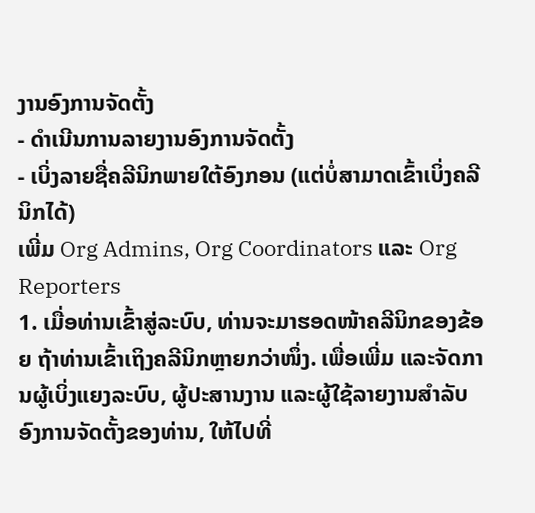ງານອົງການຈັດຕັ້ງ
- ດໍາເນີນການລາຍງານອົງການຈັດຕັ້ງ
- ເບິ່ງລາຍຊື່ຄລີນິກພາຍໃຕ້ອົງກອນ (ແຕ່ບໍ່ສາມາດເຂົ້າເບິ່ງຄລີນິກໄດ້)
ເພີ່ມ Org Admins, Org Coordinators ແລະ Org Reporters
1. ເມື່ອທ່ານເຂົ້າສູ່ລະບົບ, ທ່ານຈະມາຮອດໜ້າຄລີນິກຂອງຂ້ອຍ ຖ້າທ່ານເຂົ້າເຖິງຄລີນິກຫຼາຍກວ່າໜຶ່ງ. ເພື່ອເພີ່ມ ແລະຈັດການຜູ້ເບິ່ງແຍງລະບົບ, ຜູ້ປະສານງານ ແລະຜູ້ໃຊ້ລາຍງານສໍາລັບອົງການຈັດຕັ້ງຂອງທ່ານ, ໃຫ້ໄປທີ່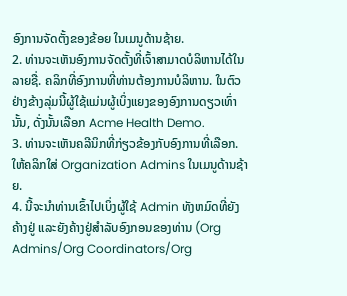ອົງການຈັດຕັ້ງຂອງຂ້ອຍ ໃນເມນູດ້ານຊ້າຍ.
2. ທ່ານຈະເຫັນອົງການຈັດຕັ້ງທີ່ເຈົ້າສາມາດບໍລິຫານໄດ້ໃນລາຍຊື່. ຄລິກທີ່ອົງການທີ່ທ່ານຕ້ອງການບໍລິຫານ. ໃນຕົວຢ່າງຂ້າງລຸ່ມນີ້ຜູ້ໃຊ້ແມ່ນຜູ້ເບິ່ງແຍງຂອງອົງການດຽວເທົ່ານັ້ນ, ດັ່ງນັ້ນເລືອກ Acme Health Demo.
3. ທ່ານຈະເຫັນຄລີນິກທີ່ກ່ຽວຂ້ອງກັບອົງການທີ່ເລືອກ. ໃຫ້ຄລິກໃສ່ Organization Admins ໃນເມນູດ້ານຊ້າຍ.
4. ນີ້ຈະນໍາທ່ານເຂົ້າໄປເບິ່ງຜູ້ໃຊ້ Admin ທັງຫມົດທີ່ຍັງຄ້າງຢູ່ ແລະຍັງຄ້າງຢູ່ສໍາລັບອົງກອນຂອງທ່ານ (Org Admins/Org Coordinators/Org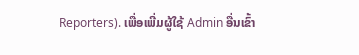Reporters). ເພື່ອເພີ່ມຜູ້ໃຊ້ Admin ອື່ນເຂົ້າ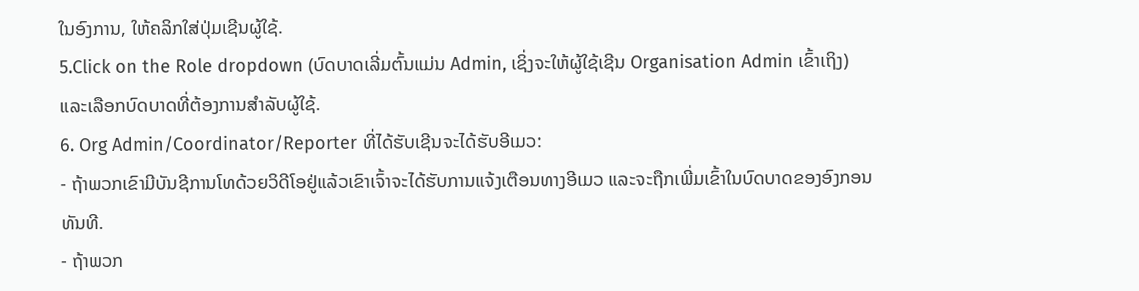ໃນອົງການ, ໃຫ້ຄລິກໃສ່ປຸ່ມເຊີນຜູ້ໃຊ້.
5.Click on the Role dropdown (ບົດບາດເລີ່ມຕົ້ນແມ່ນ Admin, ເຊິ່ງຈະໃຫ້ຜູ້ໃຊ້ເຊີນ Organisation Admin ເຂົ້າເຖິງ) ແລະເລືອກບົດບາດທີ່ຕ້ອງການສໍາລັບຜູ້ໃຊ້.
6. Org Admin/Coordinator/Reporter ທີ່ໄດ້ຮັບເຊີນຈະໄດ້ຮັບອີເມວ:
- ຖ້າພວກເຂົາມີບັນຊີການໂທດ້ວຍວິດີໂອຢູ່ແລ້ວເຂົາເຈົ້າຈະໄດ້ຮັບການແຈ້ງເຕືອນທາງອີເມວ ແລະຈະຖືກເພີ່ມເຂົ້າໃນບົດບາດຂອງອົງກອນທັນທີ.
- ຖ້າພວກ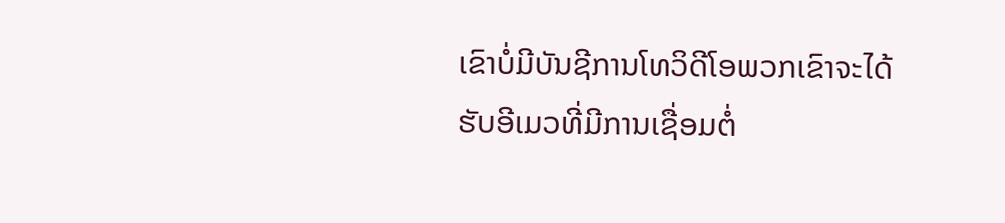ເຂົາບໍ່ມີບັນຊີການໂທວິດີໂອພວກເຂົາຈະໄດ້ຮັບອີເມວທີ່ມີການເຊື່ອມຕໍ່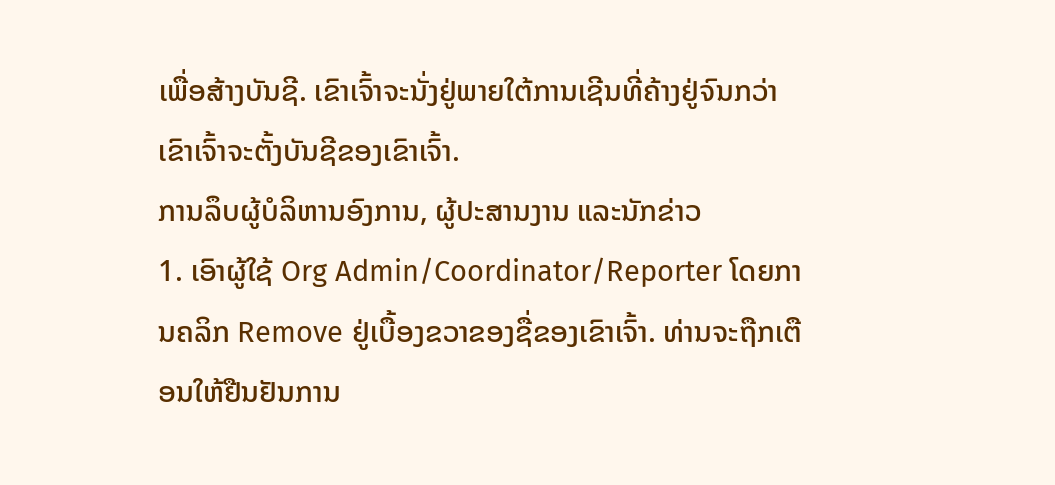ເພື່ອສ້າງບັນຊີ. ເຂົາເຈົ້າຈະນັ່ງຢູ່ພາຍໃຕ້ການເຊີນທີ່ຄ້າງຢູ່ຈົນກວ່າເຂົາເຈົ້າຈະຕັ້ງບັນຊີຂອງເຂົາເຈົ້າ.
ການລຶບຜູ້ບໍລິຫານອົງການ, ຜູ້ປະສານງານ ແລະນັກຂ່າວ
1. ເອົາຜູ້ໃຊ້ Org Admin/Coordinator/Reporter ໂດຍການຄລິກ Remove ຢູ່ເບື້ອງຂວາຂອງຊື່ຂອງເຂົາເຈົ້າ. ທ່ານຈະຖືກເຕືອນໃຫ້ຢືນຢັນການ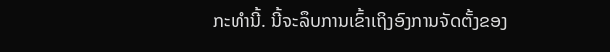ກະທຳນີ້. ນີ້ຈະລຶບການເຂົ້າເຖິງອົງການຈັດຕັ້ງຂອງ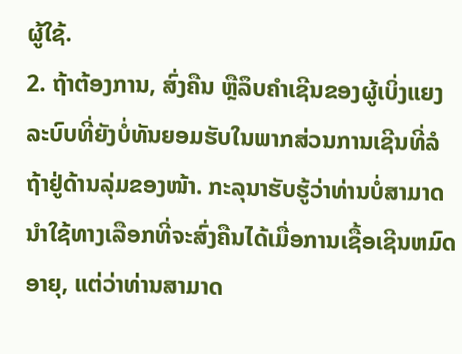ຜູ້ໃຊ້.
2. ຖ້າຕ້ອງການ, ສົ່ງຄືນ ຫຼືລຶບຄຳເຊີນຂອງຜູ້ເບິ່ງແຍງລະບົບທີ່ຍັງບໍ່ທັນຍອມຮັບໃນພາກສ່ວນການເຊີນທີ່ລໍຖ້າຢູ່ດ້ານລຸ່ມຂອງໜ້າ. ກະລຸນາຮັບຮູ້ວ່າທ່ານບໍ່ສາມາດນໍາໃຊ້ທາງເລືອກທີ່ຈະສົ່ງຄືນໄດ້ເມື່ອການເຊື້ອເຊີນຫມົດອາຍຸ, ແຕ່ວ່າທ່ານສາມາດ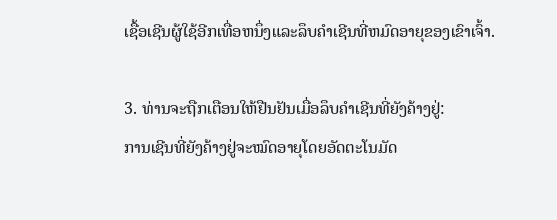ເຊື້ອເຊີນຜູ້ໃຊ້ອີກເທື່ອຫນຶ່ງແລະລຶບຄໍາເຊີນທີ່ຫມົດອາຍຸຂອງເຂົາເຈົ້າ.

3. ທ່ານຈະຖືກເຕືອນໃຫ້ຢືນຢັນເມື່ອລຶບຄຳເຊີນທີ່ຍັງຄ້າງຢູ່:
ການເຊີນທີ່ຍັງຄ້າງຢູ່ຈະໝົດອາຍຸໂດຍອັດຕະໂນມັດ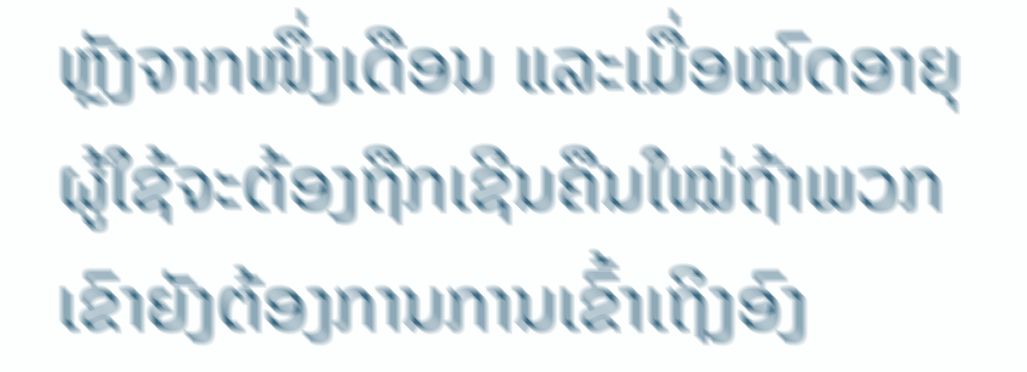ຫຼັງຈາກໜຶ່ງເດືອນ ແລະເມື່ອໝົດອາຍຸຜູ້ໃຊ້ຈະຕ້ອງຖືກເຊີນຄືນໃໝ່ຖ້າພວກເຂົາຍັງຕ້ອງການການເຂົ້າເຖິງອົງ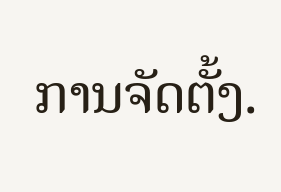ການຈັດຕັ້ງ.